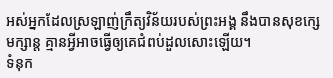អស់អ្នកដែលស្រឡាញ់ក្រឹត្យវិន័យរបស់ព្រះអង្គ នឹងបានសុខក្សេមក្សាន្ត គ្មានអ្វីអាចធ្វើឲ្យគេជំពប់ដួលសោះឡើយ។
ទំនុក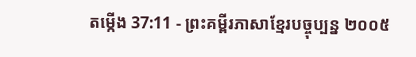តម្កើង 37:11 - ព្រះគម្ពីរភាសាខ្មែរបច្ចុប្បន្ន ២០០៥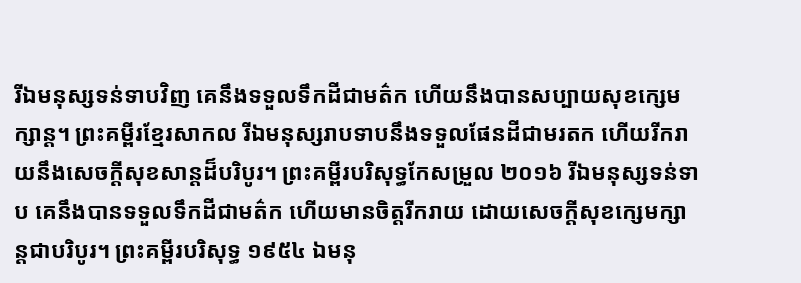រីឯមនុស្សទន់ទាបវិញ គេនឹងទទួលទឹកដីជាមត៌ក ហើយនឹងបានសប្បាយសុខក្សេមក្សាន្ត។ ព្រះគម្ពីរខ្មែរសាកល រីឯមនុស្សរាបទាបនឹងទទួលផែនដីជាមរតក ហើយរីករាយនឹងសេចក្ដីសុខសាន្តដ៏បរិបូរ។ ព្រះគម្ពីរបរិសុទ្ធកែសម្រួល ២០១៦ រីឯមនុស្សទន់ទាប គេនឹងបានទទួលទឹកដីជាមត៌ក ហើយមានចិត្តរីករាយ ដោយសេចក្ដីសុខក្សេមក្សាន្តជាបរិបូរ។ ព្រះគម្ពីរបរិសុទ្ធ ១៩៥៤ ឯមនុ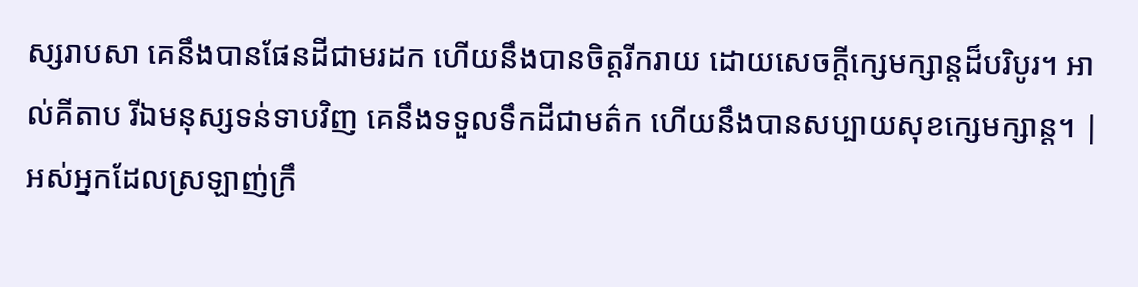ស្សរាបសា គេនឹងបានផែនដីជាមរដក ហើយនឹងបានចិត្តរីករាយ ដោយសេចក្ដីក្សេមក្សាន្តដ៏បរិបូរ។ អាល់គីតាប រីឯមនុស្សទន់ទាបវិញ គេនឹងទទួលទឹកដីជាមត៌ក ហើយនឹងបានសប្បាយសុខក្សេមក្សាន្ត។ |
អស់អ្នកដែលស្រឡាញ់ក្រឹ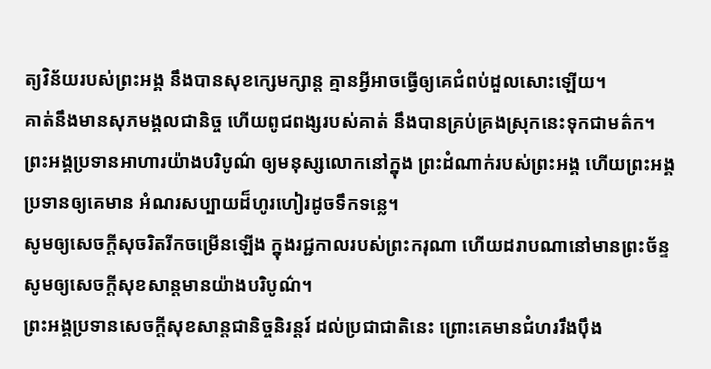ត្យវិន័យរបស់ព្រះអង្គ នឹងបានសុខក្សេមក្សាន្ត គ្មានអ្វីអាចធ្វើឲ្យគេជំពប់ដួលសោះឡើយ។
គាត់នឹងមានសុភមង្គលជានិច្ច ហើយពូជពង្សរបស់គាត់ នឹងបានគ្រប់គ្រងស្រុកនេះទុកជាមត៌ក។
ព្រះអង្គប្រទានអាហារយ៉ាងបរិបូណ៌ ឲ្យមនុស្សលោកនៅក្នុង ព្រះដំណាក់របស់ព្រះអង្គ ហើយព្រះអង្គប្រទានឲ្យគេមាន អំណរសប្បាយដ៏ហូរហៀរដូចទឹកទន្លេ។
សូមឲ្យសេចក្ដីសុចរិតរីកចម្រើនឡើង ក្នុងរជ្ជកាលរបស់ព្រះករុណា ហើយដរាបណានៅមានព្រះច័ន្ទ សូមឲ្យសេចក្ដីសុខសាន្តមានយ៉ាងបរិបូណ៌។
ព្រះអង្គប្រទានសេចក្ដីសុខសាន្តជានិច្ចនិរន្តរ៍ ដល់ប្រជាជាតិនេះ ព្រោះគេមានជំហររឹងប៉ឹង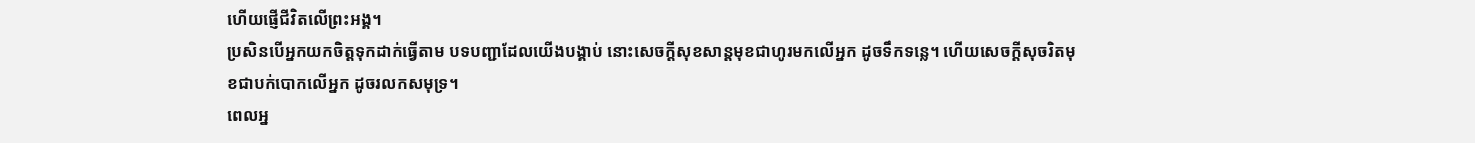ហើយផ្ញើជីវិតលើព្រះអង្គ។
ប្រសិនបើអ្នកយកចិត្តទុកដាក់ធ្វើតាម បទបញ្ជាដែលយើងបង្គាប់ នោះសេចក្ដីសុខសាន្តមុខជាហូរមកលើអ្នក ដូចទឹកទន្លេ។ ហើយសេចក្ដីសុចរិតមុខជាបក់បោកលើអ្នក ដូចរលកសមុទ្រ។
ពេលអ្ន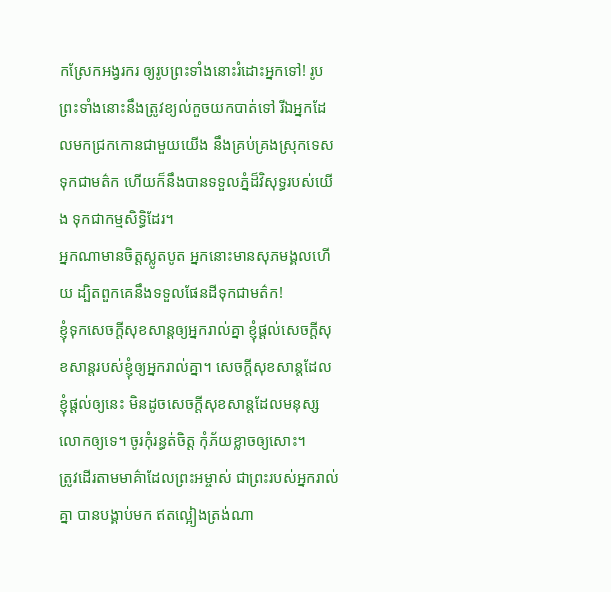កស្រែកអង្វរករ ឲ្យរូបព្រះទាំងនោះរំដោះអ្នកទៅ! រូបព្រះទាំងនោះនឹងត្រូវខ្យល់កួចយកបាត់ទៅ រីឯអ្នកដែលមកជ្រកកោនជាមួយយើង នឹងគ្រប់គ្រងស្រុកទេសទុកជាមត៌ក ហើយក៏នឹងបានទទួលភ្នំដ៏វិសុទ្ធរបស់យើង ទុកជាកម្មសិទ្ធិដែរ។
អ្នកណាមានចិត្តស្លូតបូត អ្នកនោះមានសុភមង្គលហើយ ដ្បិតពួកគេនឹងទទួលផែនដីទុកជាមត៌ក!
ខ្ញុំទុកសេចក្ដីសុខសាន្តឲ្យអ្នករាល់គ្នា ខ្ញុំផ្ដល់សេចក្ដីសុខសាន្តរបស់ខ្ញុំឲ្យអ្នករាល់គ្នា។ សេចក្ដីសុខសាន្តដែលខ្ញុំផ្ដល់ឲ្យនេះ មិនដូចសេចក្ដីសុខសាន្តដែលមនុស្សលោកឲ្យទេ។ ចូរកុំរន្ធត់ចិត្ត កុំភ័យខ្លាចឲ្យសោះ។
ត្រូវដើរតាមមាគ៌ាដែលព្រះអម្ចាស់ ជាព្រះរបស់អ្នករាល់គ្នា បានបង្គាប់មក ឥតល្អៀងត្រង់ណា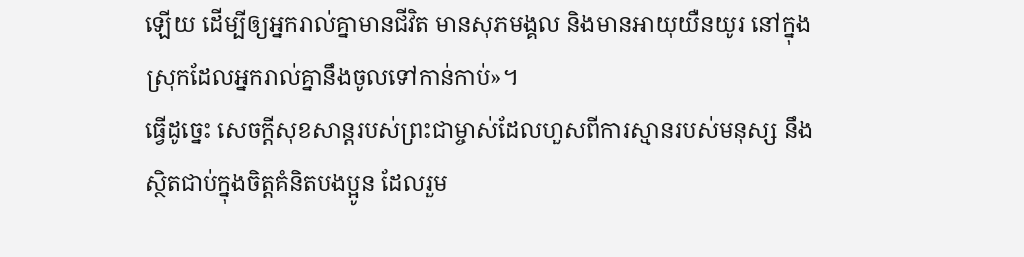ឡើយ ដើម្បីឲ្យអ្នករាល់គ្នាមានជីវិត មានសុភមង្គល និងមានអាយុយឺនយូរ នៅក្នុងស្រុកដែលអ្នករាល់គ្នានឹងចូលទៅកាន់កាប់»។
ធ្វើដូច្នេះ សេចក្ដីសុខសាន្តរបស់ព្រះជាម្ចាស់ដែលហួសពីការស្មានរបស់មនុស្ស នឹងស្ថិតជាប់ក្នុងចិត្តគំនិតបងប្អូន ដែលរួម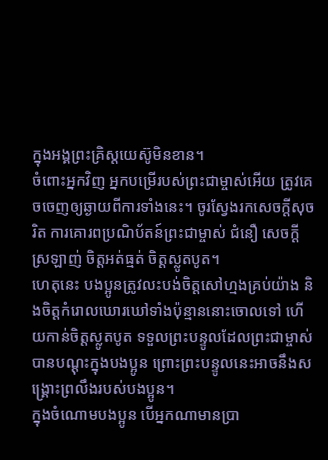ក្នុងអង្គព្រះគ្រិស្តយេស៊ូមិនខាន។
ចំពោះអ្នកវិញ អ្នកបម្រើរបស់ព្រះជាម្ចាស់អើយ ត្រូវគេចចេញឲ្យឆ្ងាយពីការទាំងនេះ។ ចូរស្វែងរកសេចក្ដីសុចរិត ការគោរពប្រណិប័តន៍ព្រះជាម្ចាស់ ជំនឿ សេចក្ដីស្រឡាញ់ ចិត្តអត់ធ្មត់ ចិត្តស្លូតបូត។
ហេតុនេះ បងប្អូនត្រូវលះបង់ចិត្តសៅហ្មងគ្រប់យ៉ាង និងចិត្តកំរោលឃោរឃៅទាំងប៉ុន្មាននោះចោលទៅ ហើយកាន់ចិត្តស្លូតបូត ទទួលព្រះបន្ទូលដែលព្រះជាម្ចាស់បានបណ្ដុះក្នុងបងប្អូន ព្រោះព្រះបន្ទូលនេះអាចនឹងសង្គ្រោះព្រលឹងរបស់បងប្អូន។
ក្នុងចំណោមបងប្អូន បើអ្នកណាមានប្រា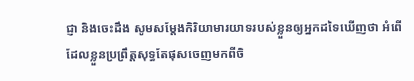ជ្ញា និងចេះដឹង សូមសម្តែងកិរិយាមារយាទរបស់ខ្លួនឲ្យអ្នកដទៃឃើញថា អំពើដែលខ្លួនប្រព្រឹត្តសុទ្ធតែផុសចេញមកពីចិ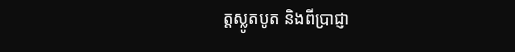ត្តស្លូតបូត និងពីប្រាជ្ញា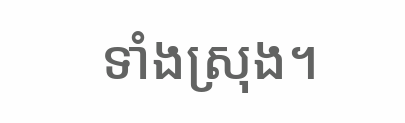ទាំងស្រុង។